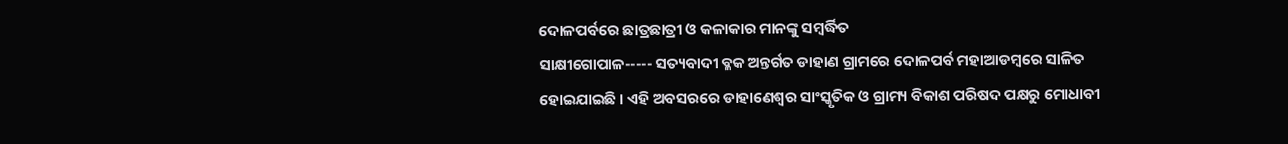ଦୋଳପର୍ବରେ ଛାତ୍ରଛାତ୍ରୀ ଓ କଳାକାର ମାନଙ୍କୁ ସମ୍ବର୍ଦ୍ଧିତ
ସାକ୍ଷୀଗୋପାଳ----- ସତ୍ୟବାଦୀ ବ୍ଳକ ଅନ୍ତର୍ଗତ ଡାହାଣ ଗ୍ରାମରେ ଦୋଳପର୍ବ ମହାଆଡମ୍ବରେ ସାଳିତ ହୋଇଯାଇଛି । ଏହି ଅବସରରେ ଡାହାଣେଶ୍ୱର ସାଂସ୍କୃତିକ ଓ ଗ୍ରାମ୍ୟ ବିକାଶ ପରିଷଦ ପକ୍ଷରୁ ମୋଧାବୀ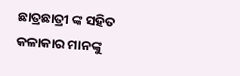ଛାତ୍ରଛାତ୍ରୀ ଙ୍କ ସହିତ କଳାକାର ମାନଙ୍କୁ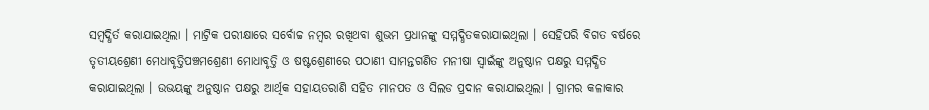ସମ୍ବଦ୍ଧିର୍ତ କରାଯାଇଥିଲା । ମାଟ୍ରିକ ପରୀକ୍ଷାରେ ସର୍ବୋଚ୍ଚ ନମ୍ବର ରଖିଥବା ଶୁଭମ ପ୍ରଧାନଙ୍କୁ ସମ୍ମଦ୍ଧିତକରାଯାଇଥିଲା । ସେହିପରି ବିଗତ ବର୍ଷରେ ତୃତୀୟଶ୍ରେଣୀ ମେଧାବୃତ୍ତିପଞ୍ଚମଶ୍ରେଣୀ ମୋଧାବୃତ୍ତି ଓ ଷଷ୍ଟଶ୍ରେଣୀରେ ପଠାଣୀ ସାମନ୍ତଗଣିତ ମନୀଷା ସ୍ୱାଇଁଙ୍କୁ ଅନୁଷ୍ଠାନ ପକ୍ଷରୁ ସମ୍ମଦ୍ଧିତ କରାଯାଇଥିଲା । ଉଭୟଙ୍କୁ ଅନୁଷ୍ଠାନ ପକ୍ଷରୁ ଆର୍ଥିକ ସହାୟତରାଣି ସହିତ ମାନପତ ଓ ସିଲଡ ପ୍ରଦାନ କରାଯାଇଥିଲା । ଗ୍ରାମର କଳାକାର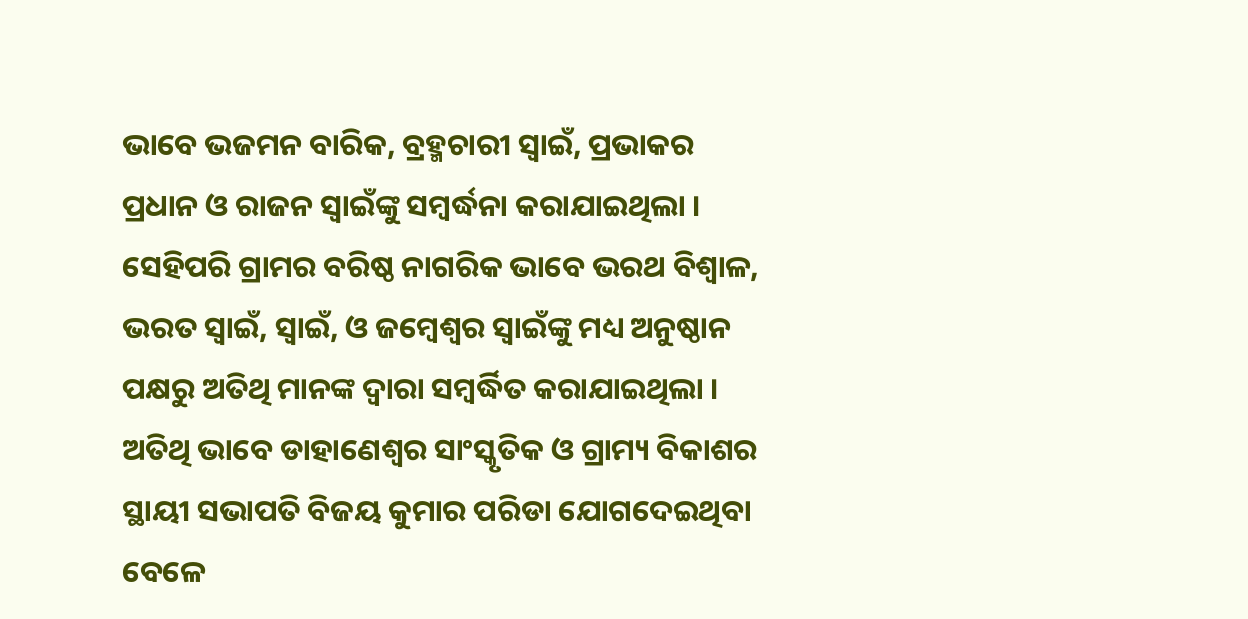ଭାବେ ଭଜମନ ବାରିକ, ବ୍ରହ୍ମଚାରୀ ସ୍ୱାଇଁ, ପ୍ରଭାକର ପ୍ରଧାନ ଓ ରାଜନ ସ୍ୱାଇଁଙ୍କୁ ସମ୍ବର୍ଦ୍ଧନା କରାଯାଇଥିଲା । ସେହିପରି ଗ୍ରାମର ବରିଷ୍ଠ ନାଗରିକ ଭାବେ ଭରଥ ବିଶ୍ୱାଳ, ଭରତ ସ୍ୱାଇଁ, ସ୍ୱାଇଁ, ଓ ଜମ୍ବେଶ୍ୱର ସ୍ୱାଇଁଙ୍କୁ ମଧ୍ୟ ଅନୁଷ୍ଠାନ ପକ୍ଷରୁ ଅତିଥି ମାନଙ୍କ ଦ୍ୱାରା ସମ୍ବର୍ଦ୍ଧିତ କରାଯାଇଥିଲା । ଅତିଥି ଭାବେ ଡାହାଣେଶ୍ୱର ସାଂସ୍କୃତିକ ଓ ଗ୍ରାମ୍ୟ ବିକାଶର ସ୍ଥାୟୀ ସଭାପତି ବିଜୟ କୁମାର ପରିଡା ଯୋଗଦେଇଥିବା ବେଳେ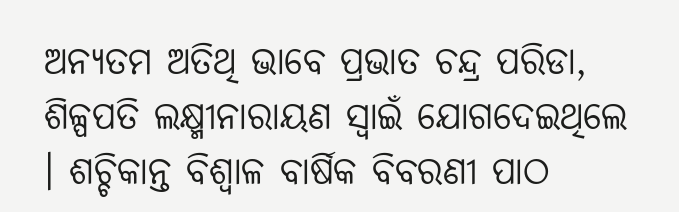ଅନ୍ୟତମ ଅତିଥି ଭାବେ ପ୍ରଭାତ ଚନ୍ଦ୍ର ପରିଡା, ଶିଳ୍ପପତି ଲକ୍ଷ୍ମୀନାରାୟଣ ସ୍ୱାଇଁ ଯୋଗଦେଇଥିଲେ । ଶଚ୍ଚିକାନ୍ତ ବିଶ୍ୱାଳ ବାର୍ଷିକ ବିବରଣୀ ପାଠ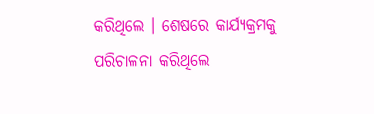କରିଥିଲେ । ଶେଷରେ କାର୍ଯ୍ୟକ୍ରମକୁ ପରିଚାଳନା କରିଥିଲେ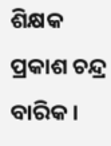ଶିକ୍ଷକ ପ୍ରକାଶ ଚନ୍ଦ୍ର ବାରିକ ।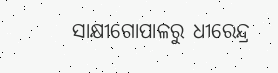ସାକ୍ଷୀଗୋପାଳରୁ ଧୀରେନ୍ଦ୍ର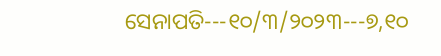ସେନାପତି---୧୦/୩/୨୦୨୩---୭,୧୦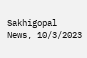Sakhigopal News, 10/3/2023